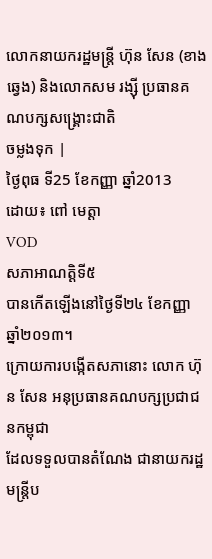លោកនាយករដ្ឋមន្ត្រី ហ៊ុន សែន (ខាងឆ្វេង) និងលោកសម រង្ស៊ី ប្រធានគណបក្សសង្គ្រោះជាតិ
ចម្លងទុក |
ថ្ងៃពុធ ទី25 ខែកញ្ញា ឆ្នាំ2013
ដោយ៖ ពៅ មេត្តា
VOD
សភាអាណត្តិទី៥
បានកើតឡើងនៅថ្ងៃទី២៤ ខែកញ្ញា ឆ្នាំ២០១៣។
ក្រោយការបង្កើតសភានោះ លោក ហ៊ុន សែន អនុប្រធានគណបក្សប្រជាជនកម្ពុជា
ដែលទទួលបានតំណែង ជានាយករដ្ឋមន្ត្រីប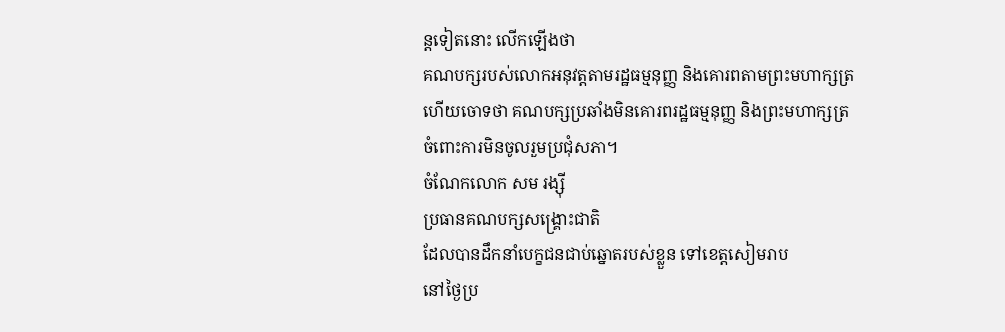ន្តទៀតនោះ លើកឡើងថា
គណបក្សរបស់លោកអនុវត្តតាមរដ្ឋធម្មនុញ្ញ និងគោរពតាមព្រះមហាក្សត្រ
ហើយចោទថា គណបក្សប្រឆាំងមិនគោរពរដ្ឋធម្មនុញ្ញ និងព្រះមហាក្សត្រ
ចំពោះការមិនចូលរួមប្រជុំសភា។
ចំណែកលោក សម រង្ស៊ី
ប្រធានគណបក្សសង្គ្រោះជាតិ
ដែលបានដឹកនាំបេក្ខជនជាប់ឆ្នោតរបស់ខ្លួន ទៅខេត្តសៀមរាប
នៅថ្ងៃប្រ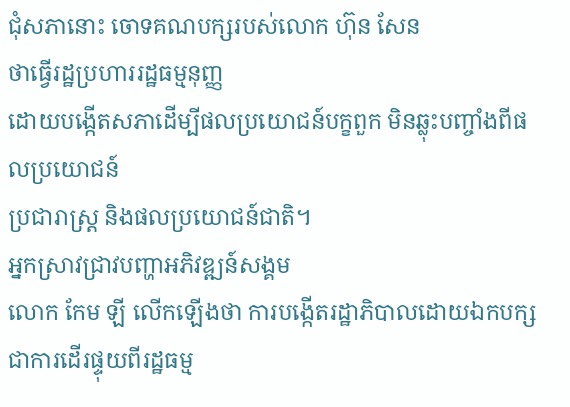ជុំសភានោះ ចោទគណបក្សរបស់លោក ហ៊ុន សែន
ថាធ្វើរដ្ឋប្រហាររដ្ឋធម្មនុញ្ញ
ដោយបង្កើតសភាដើម្បីផលប្រយោជន៍បក្ខពួក មិនឆ្លុះបញ្ចាំងពីផលប្រយោជន៍
ប្រជារាស្ត្រ និងផលប្រយោជន៍ជាតិ។
អ្នកស្រាវជ្រាវបញ្ហាអភិវឌ្ឍន៍សង្គម
លោក កែម ឡី លើកឡើងថា ការបង្កើតរដ្ឋាភិបាលដោយឯកបក្ស
ជាការដើរផ្ទុយពីរដ្ឋធម្ម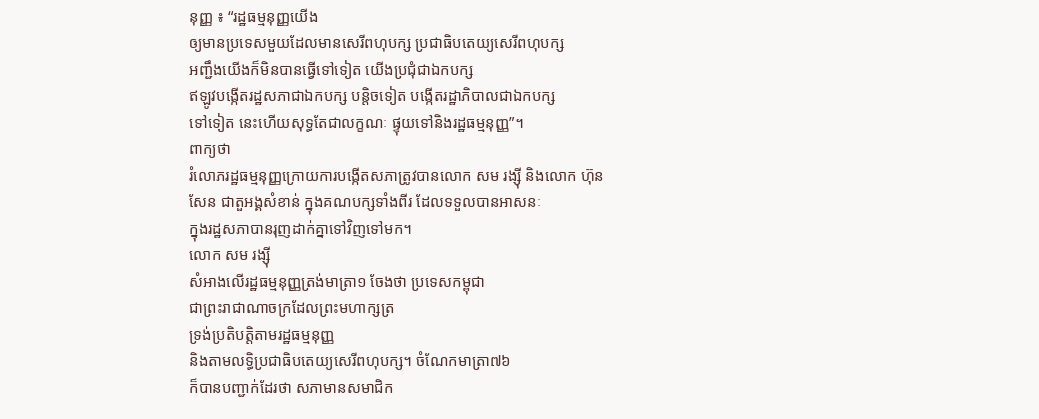នុញ្ញ ៖ “រដ្ឋធម្មនុញ្ញយើង
ឲ្យមានប្រទេសមួយដែលមានសេរីពហុបក្ស ប្រជាធិបតេយ្យសេរីពហុបក្ស
អញ្ជឹងយើងក៏មិនបានធ្វើទៅទៀត យើងប្រជុំជាឯកបក្ស
ឥឡូវបង្កើតរដ្ឋសភាជាឯកបក្ស បន្តិចទៀត បង្កើតរដ្ឋាភិបាលជាឯកបក្ស
ទៅទៀត នេះហើយសុទ្ធតែជាលក្ខណៈ ផ្ទុយទៅនិងរដ្ឋធម្មនុញ្ញ”។
ពាក្យថា
រំលោភរដ្ឋធម្មនុញ្ញក្រោយការបង្កើតសភាត្រូវបានលោក សម រង្ស៊ី និងលោក ហ៊ុន
សែន ជាតួអង្គសំខាន់ ក្នុងគណបក្សទាំងពីរ ដែលទទួលបានអាសនៈ
ក្នុងរដ្ឋសភាបានរុញដាក់គ្នាទៅវិញទៅមក។
លោក សម រង្ស៊ី
សំអាងលើរដ្ឋធម្មនុញ្ញត្រង់មាត្រា១ ចែងថា ប្រទេសកម្ពុជា
ជាព្រះរាជាណាចក្រដែលព្រះមហាក្សត្រ
ទ្រង់ប្រតិបត្តិតាមរដ្ឋធម្មនុញ្ញ
និងតាមលទ្ធិប្រជាធិបតេយ្យសេរីពហុបក្ស។ ចំណែកមាត្រា៧៦
ក៏បានបញ្ជាក់ដែរថា សភាមានសមាជិក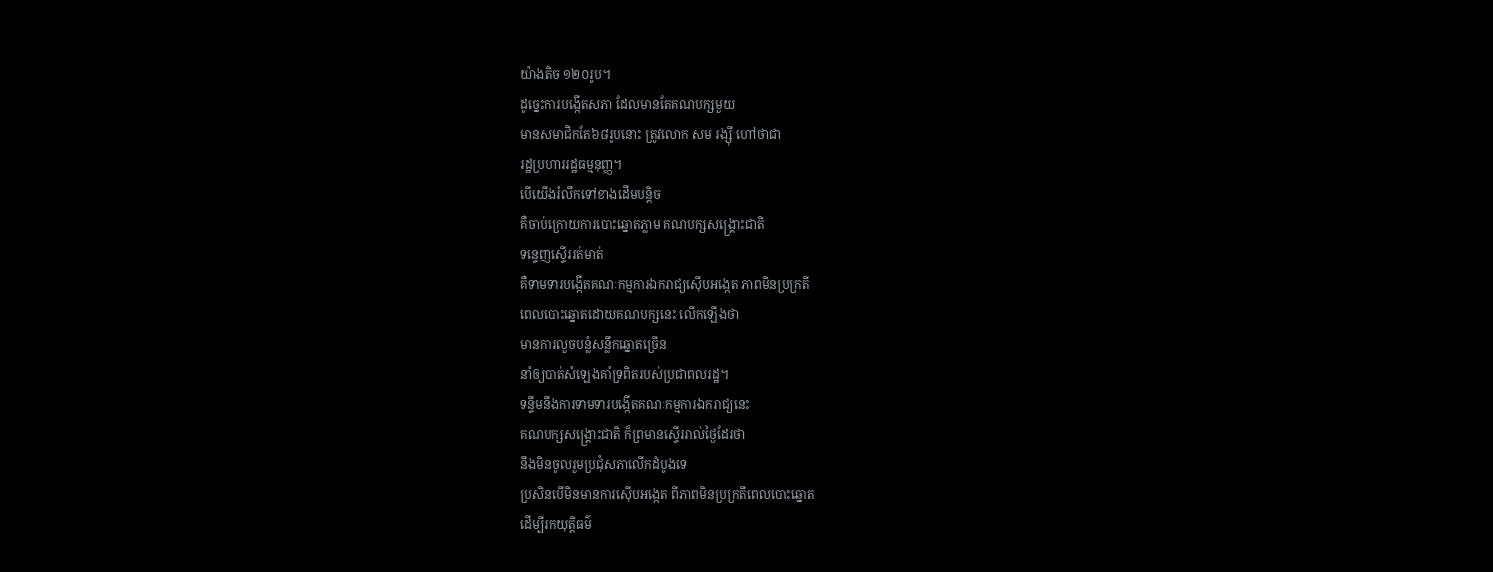យ៉ាងតិច ១២០រូប។
ដូច្នេះការបង្កើតសភា ដែលមានតែគណបក្សមួយ
មានសមាជិកតែ៦៨រូបនោះ ត្រូវលោក សម រង្ស៊ី ហៅថាជា
រដ្ឋប្រហាររដ្ឋធម្មនុញ្ញ។
បើយើងរំលឹកទៅខាងដើមបន្តិច
គឺចាប់ក្រោយការបោះឆ្នោតភ្លាម គណបក្សសង្គ្រោះជាតិ
ទន្ទេញស្ទើររត់មាត់
គឺទាមទារបង្កើតគណៈកម្មការឯករាជ្យស៊ើបអង្កេត ភាពមិនប្រក្រតី
ពេលបោះឆ្នោតដោយគណបក្សនេះ លើកឡើងថា
មានការលួចបន្លំសន្លឹកឆ្នោតច្រើន
នាំឲ្យបាត់សំឡេងគាំទ្រពិតរបស់ប្រជាពលរដ្ឋ។
ទន្ទឹមនឹងការទាមទារបង្កើតគណៈកម្មការឯករាជ្យនេះ
គណបក្សសង្គ្រោះជាតិ ក៏ព្រមានស្ទើររាល់ថ្ងៃដែរថា
នឹងមិនចូលរួមប្រជុំសភាលើកដំបូងទេ
ប្រសិនបើមិនមានការស៊ើបអង្កេត ពីភាពមិនប្រក្រតីពេលបោះឆ្នោត
ដើម្បីរកយុត្តិធម៌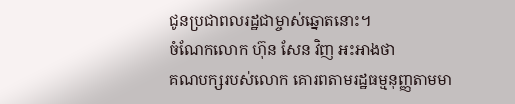ជូនប្រជាពលរដ្ឋជាម្ចាស់ឆ្នោតនោះ។
ចំណែកលោក ហ៊ុន សែន វិញ អះអាងថា
គណបក្សរបស់លោក គោរពតាមរដ្ឋធម្មនុញ្ញតាមមា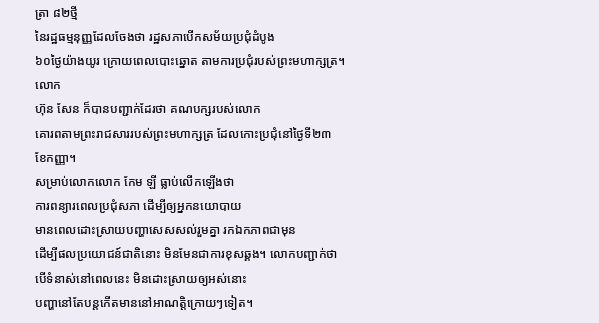ត្រា ៨២ថ្មី
នៃរដ្ឋធម្មនុញ្ញដែលចែងថា រដ្ឋសភាបើកសម័យប្រជុំដំបូង
៦០ថ្ងៃយ៉ាងយូរ ក្រោយពេលបោះឆ្នោត តាមការប្រជុំរបស់ព្រះមហាក្សត្រ។ លោក
ហ៊ុន សែន ក៏បានបញ្ជាក់ដែរថា គណបក្សរបស់លោក
គោរពតាមព្រះរាជសាររបស់ព្រះមហាក្សត្រ ដែលកោះប្រជុំនៅថ្ងៃទី២៣
ខែកញ្ញា។
សម្រាប់លោកលោក កែម ឡី ធ្លាប់លើកឡើងថា
ការពន្យារពេលប្រជុំសភា ដើម្បីឲ្យអ្នកនយោបាយ
មានពេលដោះស្រាយបញ្ហាសេសសល់រួមគ្នា រកឯកភាពជាមុន
ដើម្បីផលប្រយោជន៍ជាតិនោះ មិនមែនជាការខុសឆ្គង។ លោកបញ្ជាក់ថា
បើទំនាស់នៅពេលនេះ មិនដោះស្រាយឲ្យអស់នោះ
បញ្ហានៅតែបន្តកើតមាននៅអាណត្តិក្រោយៗទៀត។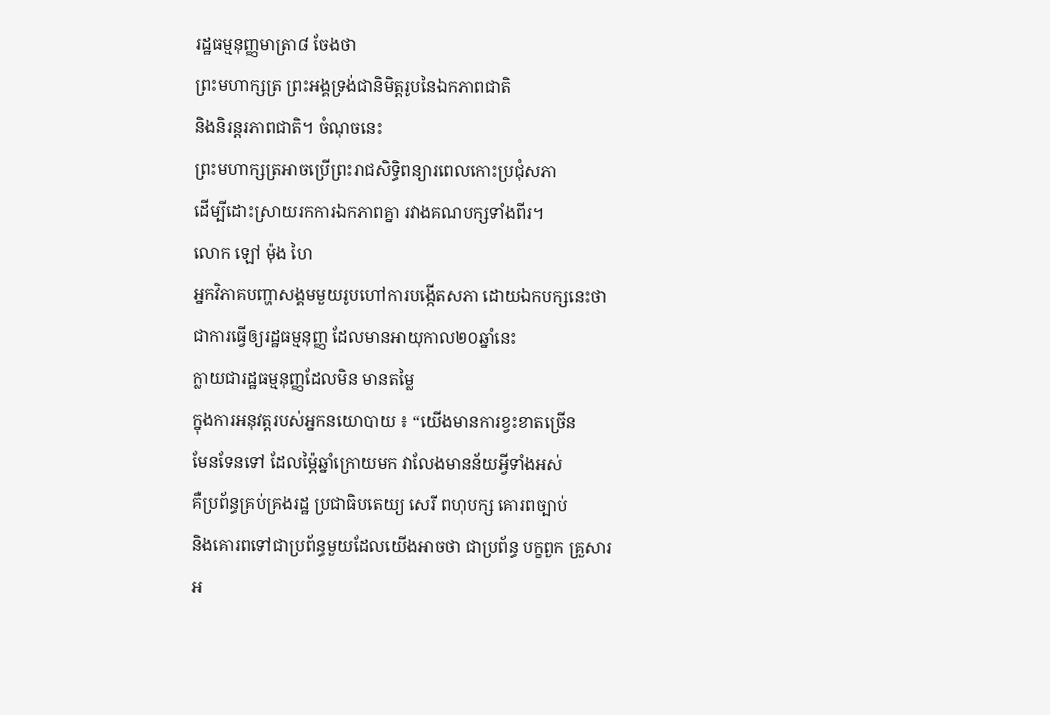រដ្ឋធម្មនុញ្ញមាត្រា៨ ចែងថា
ព្រះមហាក្សត្រ ព្រះអង្គទ្រង់ជានិមិត្តរូបនៃឯកភាពជាតិ
និងនិរន្តរភាពជាតិ។ ចំណុចនេះ
ព្រះមហាក្សត្រអាចប្រើព្រះរាជសិទ្ធិពន្យារពេលកោះប្រជុំសភា
ដើម្បីដោះស្រាយរកការឯកភាពគ្នា រវាងគណបក្សទាំងពីរ។
លោក ឡៅ ម៉ុង ហៃ
អ្នកវិភាគបញ្ហាសង្គមមួយរូបហៅការបង្កើតសភា ដោយឯកបក្សនេះថា
ជាការធ្វើឲ្យរដ្ឋធម្មនុញ្ញ ដែលមានអាយុកាល២០ឆ្នាំនេះ
ក្លាយជារដ្ឋធម្មនុញ្ញដែលមិន មានតម្លៃ
ក្នុងការអនុវត្តរបស់អ្នកនយោបាយ ៖ “យើងមានការខ្វះខាតច្រើន
មែនទែនទៅ ដែលម្ភ៉ៃឆ្នាំក្រោយមក វាលែងមានន័យអ្វីទាំងអស់
គឺប្រព័ន្ធគ្រប់គ្រងរដ្ឋ ប្រជាធិបតេយ្យ សេរី ពហុបក្ស គោរពច្បាប់
និងគោរពទៅជាប្រព័ន្ធមួយដែលយើងអាចថា ជាប្រព័ន្ធ បក្ខពួក គ្រួសារ
អ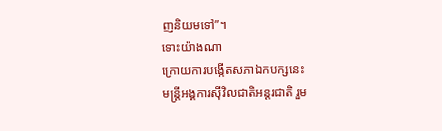ញនិយមទៅ”។
ទោះយ៉ាងណា
ក្រោយការបង្កើតសភាឯកបក្សនេះ
មន្ត្រីអង្គការស៊ីវិលជាតិអន្តរជាតិ រួម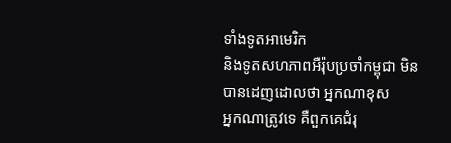ទាំងទូតអាមេរិក
និងទូតសហភាពអឺរ៉ុបប្រចាំកម្ពុជា មិនបានដេញដោលថា អ្នកណាខុស
អ្នកណាត្រូវទេ គឺពួកគេជំរុ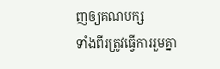ញឲ្យគណបក្ស
ទាំងពីរត្រូវធ្វើការរួមគ្នា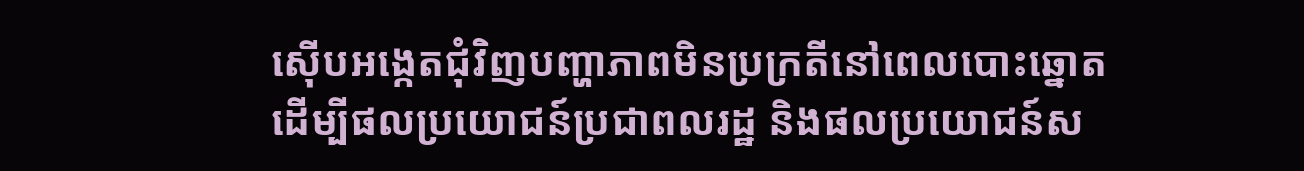ស៊ើបអង្កេតជុំវិញបញ្ហាភាពមិនប្រក្រតីនៅពេលបោះឆ្នោត
ដើម្បីផលប្រយោជន៍ប្រជាពលរដ្ឋ និងផលប្រយោជន៍ស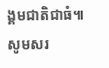ង្គមជាតិជាធំ៕
សូមសរ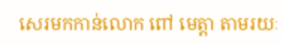សេរមកកាន់លោក ពៅ មេត្តា តាមរយៈ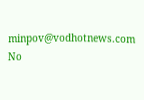minpov@vodhotnews.com
No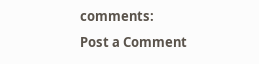comments:
Post a Comment